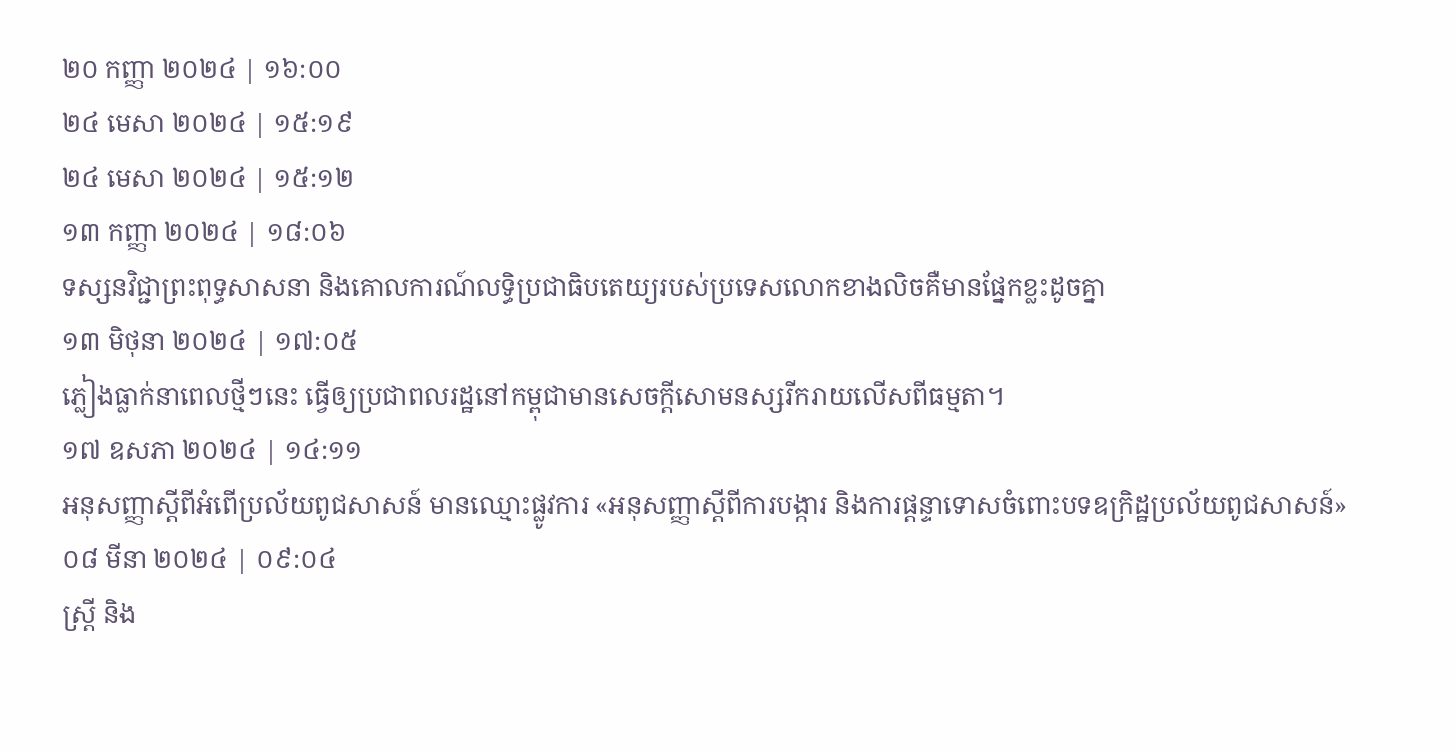២០ កញ្ញា ២០២៤ | ១៦:០០
២៤ មេសា ២០២៤ | ១៥:១៩
២៤ មេសា ២០២៤ | ១៥:១២
១៣ កញ្ញា ២០២៤ | ១៨:០៦
ទស្សនវិជ្ជាព្រះពុទ្ធសាសនា និងគោលការណ៍លទ្ធិប្រជាធិបតេយ្យរបស់ប្រទេសលោកខាងលិចគឺមានផ្នែកខ្លះដូចគ្នា
១៣ មិថុនា ២០២៤ | ១៧:០៥
ភ្លៀងធ្លាក់នាពេលថ្មីៗនេះ ធ្វើឲ្យប្រជាពលរដ្ឋនៅកម្ពុជាមានសេចក្តីសោមនស្សរីករាយលើសពីធម្មតា។
១៧ ឧសភា ២០២៤ | ១៤:១១
អនុសញ្ញាស្តីពីអំពើប្រល័យពូជសាសន៍ មានឈ្មោះផ្លូវការ «អនុសញ្ញាស្តីពីការបង្ការ និងការផ្តន្ទាទោសចំពោះបទឧក្រិដ្ឋប្រល័យពូជសាសន៍»
០៨ មីនា ២០២៤ | ០៩:០៤
ស្ត្រី និង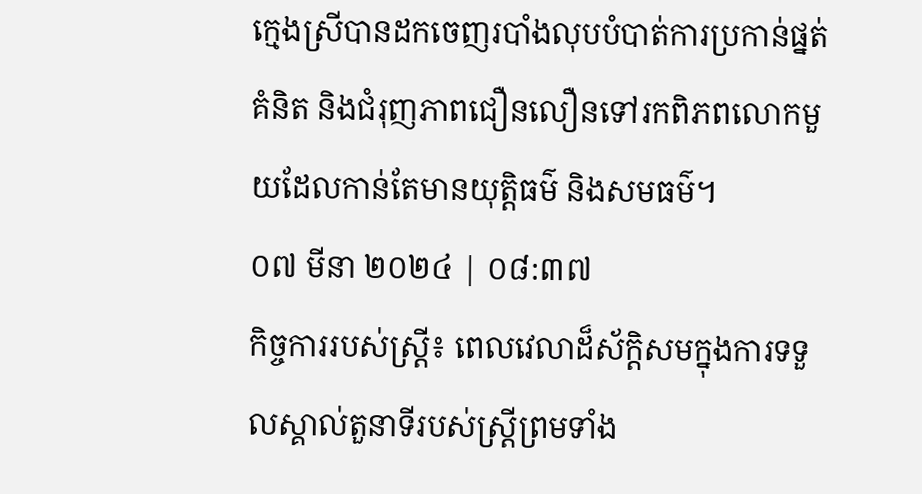ក្មេងស្រីបានដកចេញរបាំងលុបបំបាត់ការប្រកាន់ផ្នត់គំនិត និងជំរុញភាពជឿនលឿនទៅរកពិភពលោកមួយដែលកាន់តែមានយុត្តិធម៌ និងសមធម៌។
០៧ មីនា ២០២៤ | ០៨:៣៧
កិច្ចការរបស់ស្ត្រី៖ ពេលវេលាដ៏ស័ក្តិសមក្នុងការទទួលស្គាល់តួនាទីរបស់ស្ត្រីព្រមទាំង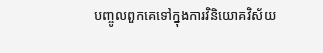បញ្ចូលពួកគេទៅក្នុងការវិនិយោគវិស័យ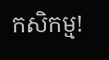កសិកម្ម!